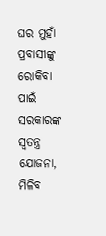ଘର ମୁହାଁ ପ୍ରବାସୀଙ୍କୁ ରୋକିବା ପାଇଁ ସରକାରଙ୍କ ସ୍ୱତନ୍ତ୍ର ଯୋଜନା, ମିଳିବ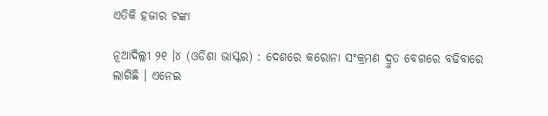ଏତିକି ହଜାର ଟଙ୍କା

ନୂଆଦିଲ୍ଲୀ ୨୧ ।୪ (ଓଡିଶା ଭାସ୍କର) : ଦେଶରେ କରୋନା ସଂକ୍ରମଣ ଦ୍ରୁତ ବେଗରେ ବଢିବାରେ ଲାଗିଛି । ଏନେଇ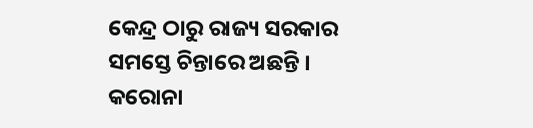କେନ୍ଦ୍ର ଠାରୁ ରାଜ୍ୟ ସରକାର ସମସ୍ତେ ଚିନ୍ତାରେ ଅଛନ୍ତି । କରୋନା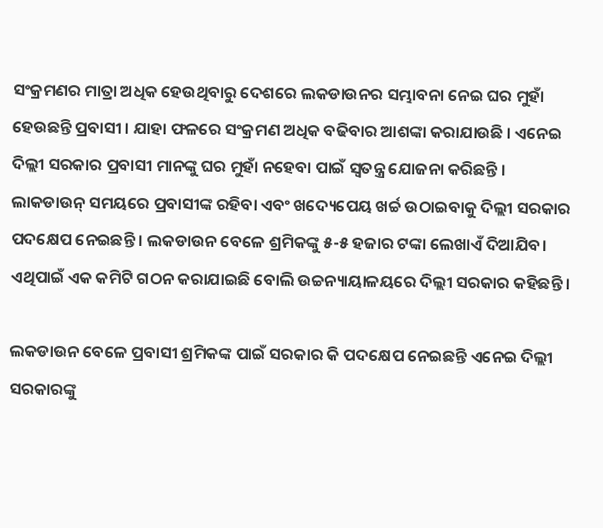ସଂକ୍ରମଣର ମାତ୍ରା ଅଧିକ ହେଉଥିବାରୁ ଦେଶରେ ଲକଡାଉନର ସମ୍ଭାବନା ନେଇ ଘର ମୁହାଁ ହେଉଛନ୍ତି ପ୍ରବାସୀ । ଯାହା ଫଳରେ ସଂକ୍ରମଣ ଅଧିକ ବଢିବାର ଆଶଙ୍କା କରାଯାଉଛି । ଏନେଇ ଦିଲ୍ଲୀ ସରକାର ପ୍ରବାସୀ ମାନଙ୍କୁ ଘର ମୁହାଁ ନହେବା ପାଇଁ ସ୍ୱତନ୍ତ୍ର ଯୋଜନା କରିଛନ୍ତି । ଲାକଡାଉନ୍ ସମୟରେ ପ୍ରବାସୀଙ୍କ ରହିବା ଏବଂ ଖଦ୍ୟେପେୟ ଖର୍ଚ୍ଚ ଉଠାଇବାକୁ ଦିଲ୍ଲୀ ସରକାର ପଦକ୍ଷେପ ନେଇଛନ୍ତି । ଲକଡାଉନ ବେଳେ ଶ୍ରମିକଙ୍କୁ ୫-୫ ହଜାର ଟଙ୍କା ଲେଖାଏଁ ଦିଆଯିବ। ଏଥିପାଇଁ ଏକ କମିଟି ଗଠନ କରାଯାଇଛି ବୋଲି ଉଚ୍ଚନ୍ୟାୟାଳୟରେ ଦିଲ୍ଲୀ ସରକାର କହିଛନ୍ତି ।

ଲକଡାଉନ ବେଳେ ପ୍ରବାସୀ ଶ୍ରମିକଙ୍କ ପାଇଁ ସରକାର କି ପଦକ୍ଷେପ ନେଇଛନ୍ତି ଏନେଇ ଦିଲ୍ଲୀ ସରକାରଙ୍କୁ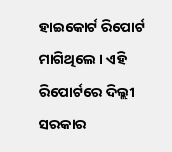ହାଇକୋର୍ଟ ରିପୋର୍ଟ ମାଗିଥିଲେ । ଏହି ରିପୋର୍ଟରେ ଦିଲ୍ଲୀ ସରକାର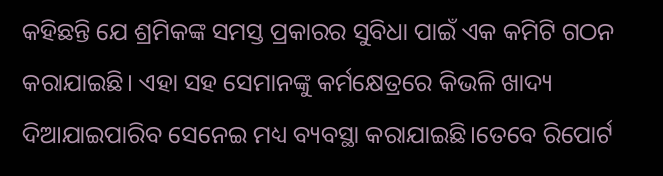କହିଛନ୍ତି ଯେ ଶ୍ରମିକଙ୍କ ସମସ୍ତ ପ୍ରକାରର ସୁବିଧା ପାଇଁ ଏକ କମିଟି ଗଠନ କରାଯାଇଛି। ଏହା ସହ ସେମାନଙ୍କୁ କର୍ମକ୍ଷେତ୍ରରେ କିଭଳି ଖାଦ୍ୟ ଦିଆଯାଇପାରିବ ସେନେଇ ମଧ୍ୟ ବ୍ୟବସ୍ଥା କରାଯାଇଛି।ତେବେ ରିପୋର୍ଟ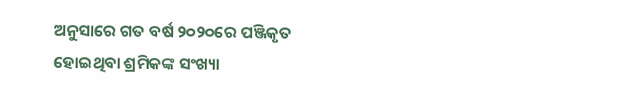ଅନୁସାରେ ଗତ ବର୍ଷ ୨୦୨୦ରେ ପଞ୍ଜିକୃତ ହୋଇଥିବା ଶ୍ରମିକଙ୍କ ସଂଖ୍ୟା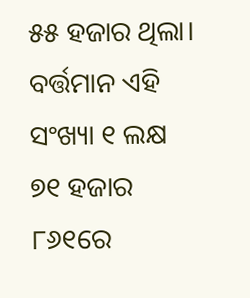୫୫ ହଜାର ଥିଲା। ବର୍ତ୍ତମାନ ଏହି ସଂଖ୍ୟା ୧ ଲକ୍ଷ ୭୧ ହଜାର ୮୬୧ରେ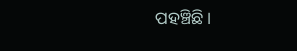ପହଞ୍ଚିଛି।